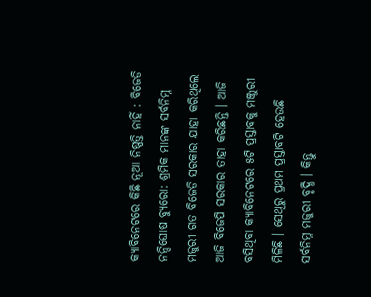କ୍ଯାବିନେଟରେ କିଛି ନୂଆ ନିଷ୍ପତ୍ତି ନାହିଁ : ବିଜେଡି
ନନ୍ଦିଘୋଷ ବ୍ୟୁରୋ: ଶ୍ରମିକ ମାନଙ୍କ ସର୍ବନିମ୍ନ ମଜୁରୀ ଗତ ବିଜେଡି ସରକାର ଯାହା କରିଥିଲେ ଆଜି ବିଜେପି ସରକାର ତାହା କରିଛନ୍ତି । ଆଜି ବସିଥିବା କ୍ୟାବିନେଟରେ ୫ଟି ପ୍ରସ୍ତାବକୁ ମଞ୍ଜୁରୀ ମିଳିଛି । ସେଥିରୁ ପ୍ରଥମ ପ୍ରସ୍ତାବଟି ହେଉଛି ସର୍ବନିମ୍ନ ମଜୁରୀ ବୃଦ୍ଧି । କିନ୍ତୁ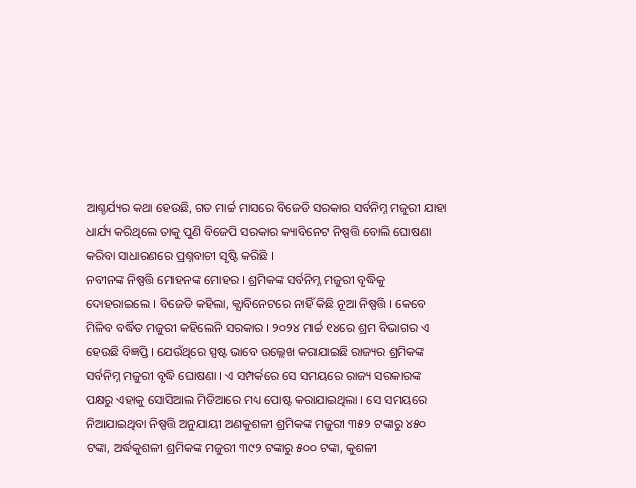ଆଶ୍ଚର୍ଯ୍ୟର କଥା ହେଉଛି, ଗତ ମାର୍ଚ୍ଚ ମାସରେ ବିଜେଡି ସରକାର ସର୍ବନିମ୍ନ ମଜୁରୀ ଯାହା ଧାର୍ଯ୍ୟ କରିଥିଲେ ତାକୁ ପୁଣି ବିଜେପି ସରକାର କ୍ୟାବିନେଟ ନିଷ୍ପତ୍ତି ବୋଲି ଘୋଷଣା କରିବା ସାଧାରଣରେ ପ୍ରଶ୍ନବାଚୀ ସୃଷ୍ଟି କରିଛି ।
ନବୀନଙ୍କ ନିଷ୍ପତ୍ତି ମୋହନଙ୍କ ମୋହର । ଶ୍ରମିକଙ୍କ ସର୍ବନିମ୍ନ ମଜୁରୀ ବୃଦ୍ଧିକୁ ଦୋହରାଇଲେ । ବିଜେଡି କହିଲା, କ୍ଯାବିନେଟରେ ନାହିଁ କିଛି ନୂଆ ନିଷ୍ପତ୍ତି । କେବେ ମିଳିବ ବର୍ଦ୍ଧିତ ମଜୁରୀ କହିଲେନି ସରକାର । ୨୦୨୪ ମାର୍ଚ୍ଚ ୧୪ରେ ଶ୍ରମ ବିଭାଗର ଏ ହେଉଛି ବିଜ୍ଞପ୍ତି । ଯେଉଁଥିରେ ସ୍ପଷ୍ଟ ଭାବେ ଉଲ୍ଲେଖ କରାଯାଇଛି ରାଜ୍ୟର ଶ୍ରମିକଙ୍କ ସର୍ବନିମ୍ନ ମଜୁରୀ ବୃଦ୍ଧି ଘୋଷଣା । ଏ ସମ୍ପର୍କରେ ସେ ସମୟରେ ରାଜ୍ୟ ସରକାରଙ୍କ ପକ୍ଷରୁ ଏହାକୁ ସୋସିଆଲ ମିଡିଆରେ ମଧ୍ୟ ପୋଷ୍ଟ କରାଯାଇଥିଲା । ସେ ସମୟରେ ନିଆଯାଇଥିବା ନିଷ୍ପତ୍ତି ଅନୁଯାୟୀ ଅଣକୁଶଳୀ ଶ୍ରମିକଙ୍କ ମଜୁରୀ ୩୫୨ ଟଙ୍କାରୁ ୪୫୦ ଟଙ୍କା, ଅର୍ଦ୍ଧକୁଶଳୀ ଶ୍ରମିକଙ୍କ ମଜୁରୀ ୩୯୨ ଟଙ୍କାରୁ ୫୦୦ ଟଙ୍କା, କୁଶଳୀ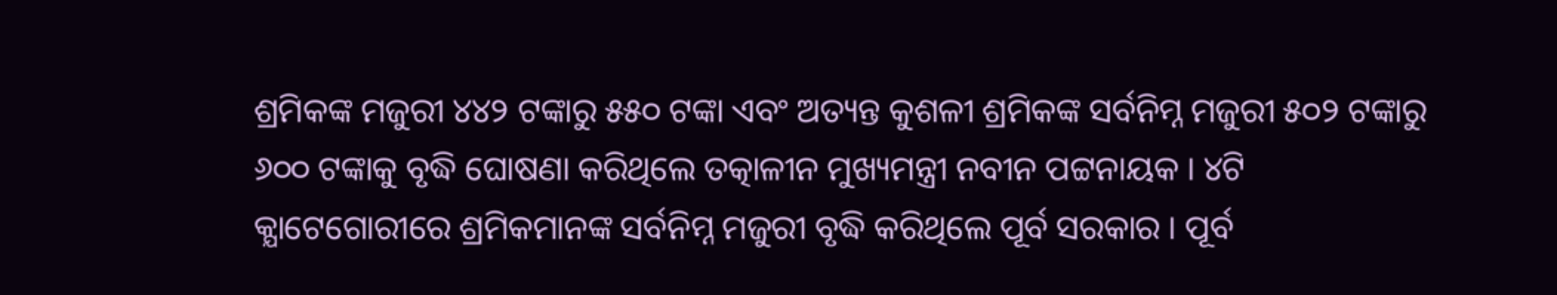ଶ୍ରମିକଙ୍କ ମଜୁରୀ ୪୪୨ ଟଙ୍କାରୁ ୫୫୦ ଟଙ୍କା ଏବଂ ଅତ୍ୟନ୍ତ କୁଶଳୀ ଶ୍ରମିକଙ୍କ ସର୍ବନିମ୍ନ ମଜୁରୀ ୫୦୨ ଟଙ୍କାରୁ ୬୦୦ ଟଙ୍କାକୁ ବୃଦ୍ଧି ଘୋଷଣା କରିଥିଲେ ତତ୍କାଳୀନ ମୁଖ୍ୟମନ୍ତ୍ରୀ ନବୀନ ପଟ୍ଟନାୟକ । ୪ଟି କ୍ଯାଟେଗୋରୀରେ ଶ୍ରମିକମାନଙ୍କ ସର୍ବନିମ୍ନ ମଜୁରୀ ବୃଦ୍ଧି କରିଥିଲେ ପୂର୍ବ ସରକାର । ପୂର୍ବ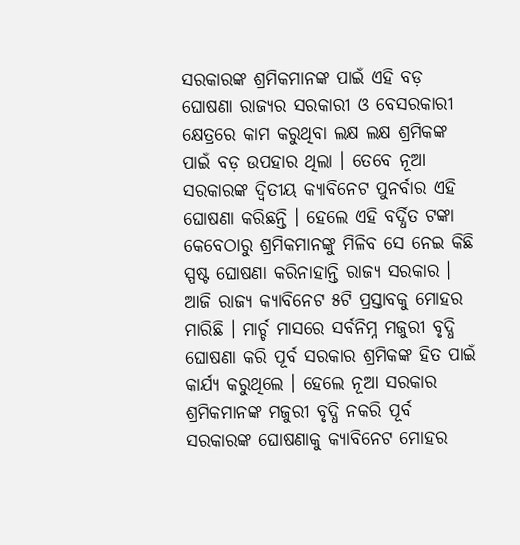ସରକାରଙ୍କ ଶ୍ରମିକମାନଙ୍କ ପାଇଁ ଏହି ବଡ଼ ଘୋଷଣା ରାଜ୍ୟର ସରକାରୀ ଓ ବେସରକାରୀ କ୍ଷେତ୍ରରେ କାମ କରୁଥିବା ଲକ୍ଷ ଲକ୍ଷ ଶ୍ରମିକଙ୍କ ପାଇଁ ବଡ଼ ଉପହାର ଥିଲା । ତେବେ ନୂଆ ସରକାରଙ୍କ ଦ୍ବିତୀୟ କ୍ୟାବିନେଟ ପୁନର୍ବାର ଏହି ଘୋଷଣା କରିଛନ୍ତି । ହେଲେ ଏହି ବର୍ଦ୍ଧିତ ଟଙ୍କା କେବେଠାରୁ ଶ୍ରମିକମାନଙ୍କୁ ମିଳିବ ସେ ନେଇ କିଛି ସ୍ପଷ୍ଟ ଘୋଷଣା କରିନାହାନ୍ତି ରାଜ୍ୟ ସରକାର ।
ଆଜି ରାଜ୍ୟ କ୍ୟାବିନେଟ ୫ଟି ପ୍ରସ୍ତାବକୁ ମୋହର ମାରିଛି । ମାର୍ଚ୍ଚ ମାସରେ ସର୍ବନିମ୍ନ ମଜୁରୀ ବୃଦ୍ଧି ଘୋଷଣା କରି ପୂର୍ବ ସରକାର ଶ୍ରମିକଙ୍କ ହିତ ପାଇଁ କାର୍ଯ୍ୟ କରୁଥିଲେ । ହେଲେ ନୂଆ ସରକାର ଶ୍ରମିକମାନଙ୍କ ମଜୁରୀ ବୃଦ୍ଧି ନକରି ପୂର୍ବ ସରକାରଙ୍କ ଘୋଷଣାକୁ କ୍ୟାବିନେଟ ମୋହର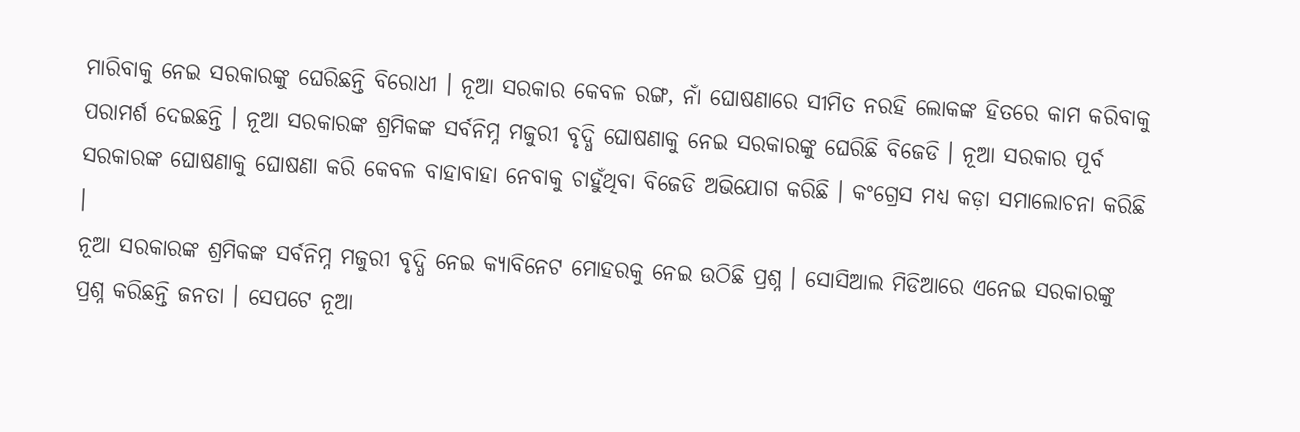ମାରିବାକୁ ନେଇ ସରକାରଙ୍କୁ ଘେରିଛନ୍ତି ବିରୋଧୀ । ନୂଆ ସରକାର କେବଳ ରଙ୍ଗ, ନାଁ ଘୋଷଣାରେ ସୀମିତ ନରହି ଲୋକଙ୍କ ହିତରେ କାମ କରିବାକୁ ପରାମର୍ଶ ଦେଇଛନ୍ତି । ନୂଆ ସରକାରଙ୍କ ଶ୍ରମିକଙ୍କ ସର୍ବନିମ୍ନ ମଜୁରୀ ବୃଦ୍ଧି ଘୋଷଣାକୁ ନେଇ ସରକାରଙ୍କୁ ଘେରିଛି ବିଜେଡି । ନୂଆ ସରକାର ପୂର୍ବ ସରକାରଙ୍କ ଘୋଷଣାକୁ ଘୋଷଣା କରି କେବଳ ବାହାବାହା ନେବାକୁ ଚାହୁଁଥିବା ବିଜେଡି ଅଭିଯୋଗ କରିଛି । କଂଗ୍ରେସ ମଧ୍ୟ କଡ଼ା ସମାଲୋଚନା କରିଛି ।
ନୂଆ ସରକାରଙ୍କ ଶ୍ରମିକଙ୍କ ସର୍ବନିମ୍ନ ମଜୁରୀ ବୃଦ୍ଧି ନେଇ କ୍ୟାବିନେଟ ମୋହରକୁ ନେଇ ଉଠିଛି ପ୍ରଶ୍ନ । ସୋସିଆଲ ମିଡିଆରେ ଏନେଇ ସରକାରଙ୍କୁ ପ୍ରଶ୍ନ କରିଛନ୍ତି ଜନତା । ସେପଟେ ନୂଆ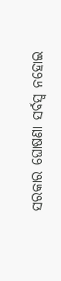ସରକାର ଘୋଷଣା ସର୍ବସ୍ବ ନହୋଇ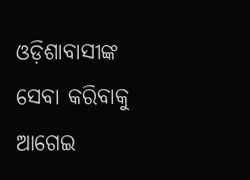ଓଡ଼ିଶାବାସୀଙ୍କ ସେବା କରିବାକୁ ଆଗେଇ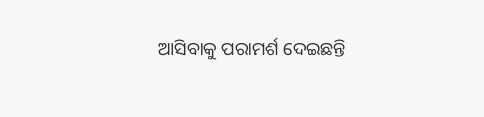ଆସିବାକୁ ପରାମର୍ଶ ଦେଇଛନ୍ତି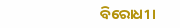ବିରୋଧୀ ।